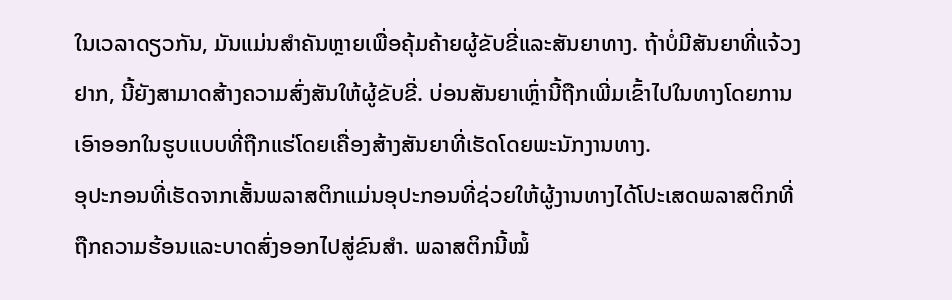ໃນເວລາດຽວກັນ, ມັນແມ່ນສຳຄັນຫຼາຍເພື່ອຄຸ້ມຄ້າຍຜູ້ຂັບຂີ່ແລະສັນຍາທາງ. ຖ້າບໍ່ມີສັນຍາທີ່ແຈ້ວງຢາກ, ນີ້ຍັງສາມາດສ້າງຄວາມສົ່ງສັນໃຫ້ຜູ້ຂັບຂີ່. ບ່ອນສັນຍາເຫຼົ່ານີ້ຖືກເພີ່ມເຂົ້າໄປໃນທາງໂດຍການເອົາອອກໃນຮູບແບບທີ່ຖືກແຮ່ໂດຍເຄື່ອງສ້າງສັນຍາທີ່ເຮັດໂດຍພະນັກງານທາງ.
ອຸປະກອນທີ່ເຮັດຈາກເສັ້ນພລາສຕິກແມ່ນອຸປະກອນທີ່ຊ່ວຍໃຫ້ຜູ້ງານທາງໄດ້ໂປະເສດພລາສຕິກທີ່ຖືກຄວາມຮ້ອນແລະບາດສົ່ງອອກໄປສູ່ຂົນສຳ. ພລາສຕິກນີ້ໝໍ້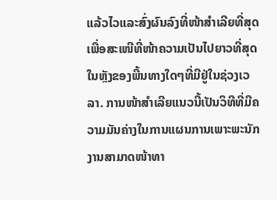ແລ້ວໄວແລະສົ່ງຜົນລົງທີ່ໜ້າສຳເລີຍທີ່ສຸດ ເພື່ອສະເໜີທີ່ໜ້າຄວາມເປັນໄປຍາວທີ່ສຸດໃນຫຼັງຂອງພີ້ນທາງໃດໆທີ່ມີຢູ່ໃນຊ່ວງເວລາ. ການໜ້າສຳເລີຍແນວນີ້ເປັນວິທີທີ່ມີຄວາມມັນຄ່າງໃນການແຜນການເພາະພະນັກງານສາມາດໜ້າທາ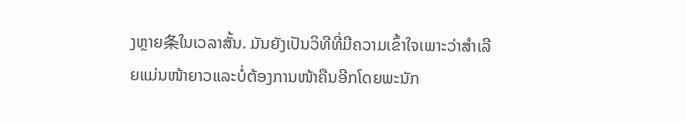ງຫຼາຍ条ໃນເວລາສັ້ນ. ມັນຍັງເປັນວິທີທີ່ມີຄວາມເຂົ້າໃຈເພາະວ່າສຳເລີຍແມ່ນໜ້າຍາວແລະບໍ່ຕ້ອງການໜ້າຄືນອີກໂດຍພະນັກ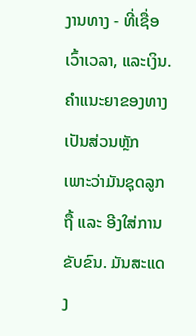ງານທາງ - ທີ່ເຊື່ອເວົ້າເວລາ, ແລະເງິນ.
ຄຳແນະຍາຂອງທາງເປັນສ່ວນຫຼັກ ເພາະວ່າມັນຊຸດລູກຖື້ ແລະ ອີງໃສ່ການຂັບຂົນ. ມັນສະແດງ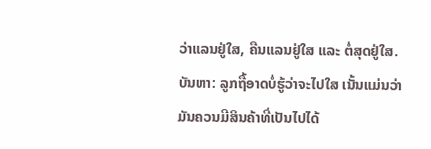ວ່າແລນຢູ່ໃສ, ຄືນແລນຢູ່ໃສ ແລະ ຕໍ່ສຸດຢູ່ໃສ. ບັນຫາ: ລູກຖື້ອາດບໍ່ຮູ້ວ່າຈະໄປໃສ ເນັ້ນແມ່ນວ່າ ມັນຄວນມີສິນຄ້າທີ່ເປັນໄປໄດ້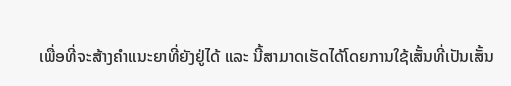ເພື່ອທີ່ຈະສ້າງຄຳແນະຍາທີ່ຍັງຢູ່ໄດ້ ແລະ ນີ້ສາມາດເຮັດໄດ້ໂດຍການໃຊ້ເສັ້ນທີ່ເປັນເສັ້ນ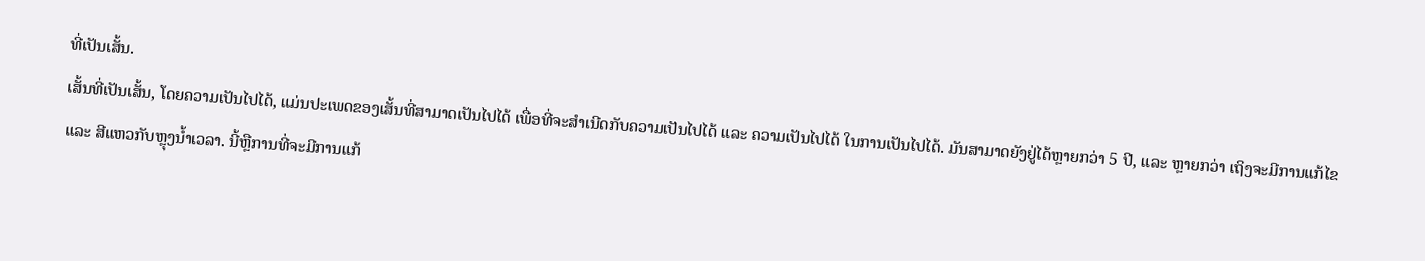ທີ່ເປັນເສັ້ນ.
ເສັ້ນທີ່ເປັນເສັ້ນ, ໂດຍຄວາມເປັນໄປໄດ້, ແມ່ນປະເພດຂອງເສັ້ນທີ່ສາມາດເປັນໄປໄດ້ ເພື່ອທີ່ຈະສຳເນີດກັບຄວາມເປັນໄປໄດ້ ແລະ ຄວາມເປັນໄປໄດ້ ໃນການເປັນໄປໄດ້. ມັນສາມາດຍັງຢູ່ໄດ້ຫຼາຍກວ່າ 5 ປີ, ແລະ ຫຼາຍກວ່າ ເຖິງຈະມີການແກ້ໄຂ ແລະ ສີແຫວກັບຫຼຸງນ້ຳເວລາ. ນີ້ຫຼືການທີ່ຈະມີການແກ້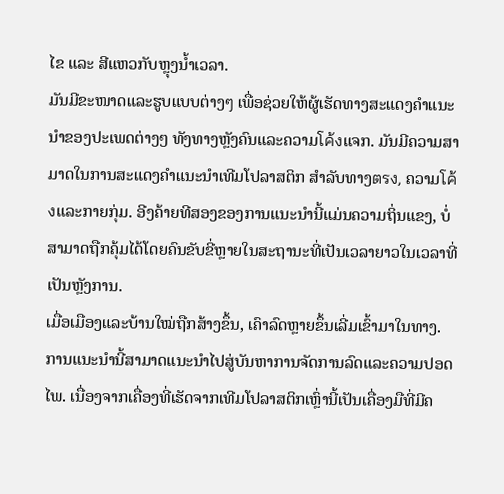ໄຂ ແລະ ສີແຫວກັບຫຼຸງນ້ຳເວລາ.
ມັນມີຂະໜາດແລະຮູບແບບຕ່າງๆ ເພື່ອຊ່ວຍໃຫ້ຜູ້ເຮັດທາງສະແດງຄຳແນະນຳຂອງປະເພດຕ່າງໆ ທັງທາງຫຼັງຄົນແລະຄວາມโค้งແຈກ. ມັນມີຄວາມສາມາດໃນການສະແດງຄຳແນະນຳເທີມໂປລາສຕິກ ສຳລັບທາງตรง, ຄວາມโค้งແລະກາຍກຸ່ມ. ອີງຄ້າຍທີສອງຂອງການແນະນຳນີ້ແມ່ນຄວາມຖິ່ນແຂງ, ບໍ່ສາມາດຖືກຄຸ້ມໄດ້ໂດຍຄົນຂັບຂີ່ຫຼາຍໃນສະຖານະທີ່ເປັນເວລາຍາວໃນເວລາທີ່ເປັນຫຼັງການ.
ເມື່ອເມືອງແລະບ້ານໃໝ່ຖືກສ້າງຂຶ້ນ, ເຄົາລົດຫຼາຍຂຶ້ນເລີ່ມເຂົ້າມາໃນທາງ. ການແນະນຳນີ້ສາມາດແນະນຳໄປສູ່ບັນຫາການຈັດການລົດແລະຄວາມປອດໄພ. ເນື່ອງຈາກເຄື່ອງທີ່ເຮັດຈາກເທີມໂປລາສຕິກເຫຼົ່ານີ້ເປັນເຄື່ອງມືທີ່ມີຄ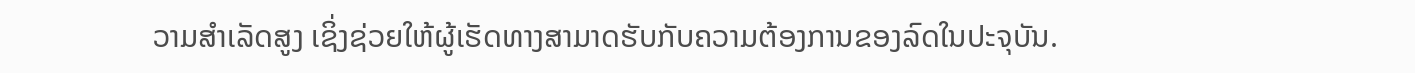ວາມສຳເລັດສູງ ເຊິ່ງຊ່ວຍໃຫ້ຜູ້ເຮັດທາງສາມາດຮັບກັບຄວາມຕ້ອງການຂອງລົດໃນປະຈຸບັນ.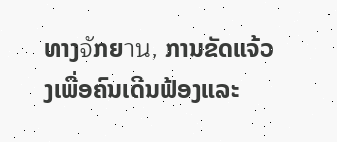ທາງจัກຍาน, ການຂັດແຈ້ວງເພື່ອຄົນເດີນຟ້ອງແລະ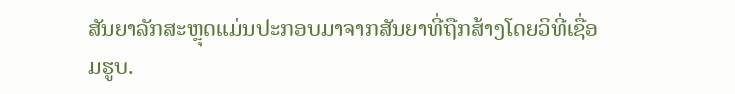ສັນຍາລັກສະຫຼຸດແມ່ນປະກອບມາຈາກສັນຍາທີ່ຖືກສ້າງໂດຍວິທີ່ເຊື່ອມຮູບ.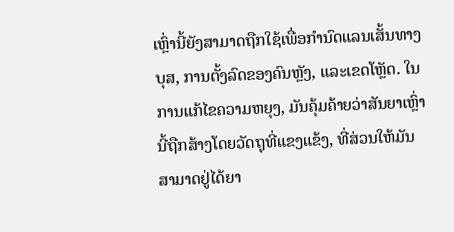ເຫຼົ່ານີ້ຍັງສາມາດຖືກໃຊ້ເພື່ອກຳນົດແລນເສັ້ນທາງບຸສ, ການຕັ້ງລົດຂອງຄົນຫຼັງ, ແລະເຂດໂຫຼັດ. ໃນການແກ້ໄຂຄວາມຫຍຸງ, ມັນຄຸ້ມຄ້າຍວ່າສັນຍາເຫຼົ່ານີ້ຖືກສ້າງໂດຍວັດຖຸທີ່ແຂງແຂ້ງ, ທີ່ສ່ວນໃຫ້ມັນສາມາດຢູ່ໄດ້ຍາ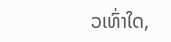ວເທົ່າໃດ,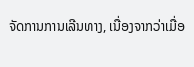ຈັດການການເລີນທາງ, ເນື່ອງຈາກວ່າເມື່ອ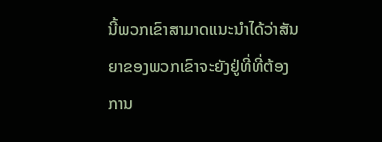ນີ້ພວກເຂົາສາມາດແນະນຳໄດ້ວ່າສັນຍາຂອງພວກເຂົາຈະຍັງຢູ່ທີ່ທີ່ຕ້ອງການ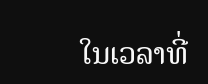ໃນເວລາທີ່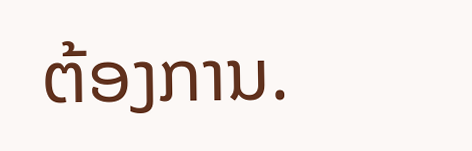ຕ້ອງການ.